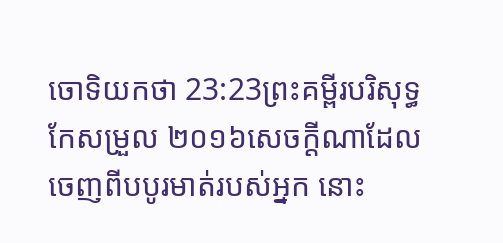ចោទិយកថា 23:23ព្រះគម្ពីរបរិសុទ្ធកែសម្រួល ២០១៦សេចក្ដីណាដែលចេញពីបបូរមាត់របស់អ្នក នោះ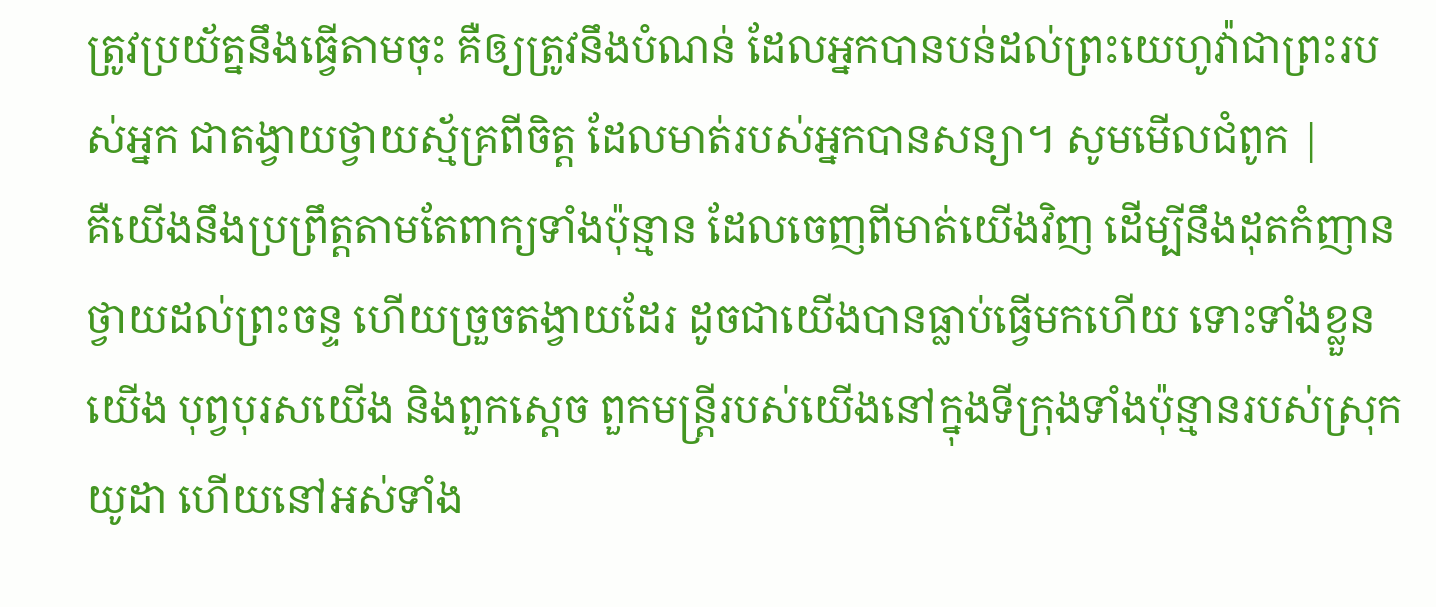ត្រូវប្រយ័ត្ននឹងធ្វើតាមចុះ គឺឲ្យត្រូវនឹងបំណន់ ដែលអ្នកបានបន់ដល់ព្រះយេហូវ៉ាជាព្រះរបស់អ្នក ជាតង្វាយថ្វាយស្ម័គ្រពីចិត្ត ដែលមាត់របស់អ្នកបានសន្យា។ សូមមើលជំពូក |
គឺយើងនឹងប្រព្រឹត្តតាមតែពាក្យទាំងប៉ុន្មាន ដែលចេញពីមាត់យើងវិញ ដើម្បីនឹងដុតកំញានថ្វាយដល់ព្រះចន្ទ ហើយច្រួចតង្វាយដែរ ដូចជាយើងបានធ្លាប់ធ្វើមកហើយ ទោះទាំងខ្លួនយើង បុព្វបុរសយើង និងពួកស្តេច ពួកមន្ត្រីរបស់យើងនៅក្នុងទីក្រុងទាំងប៉ុន្មានរបស់ស្រុកយូដា ហើយនៅអស់ទាំង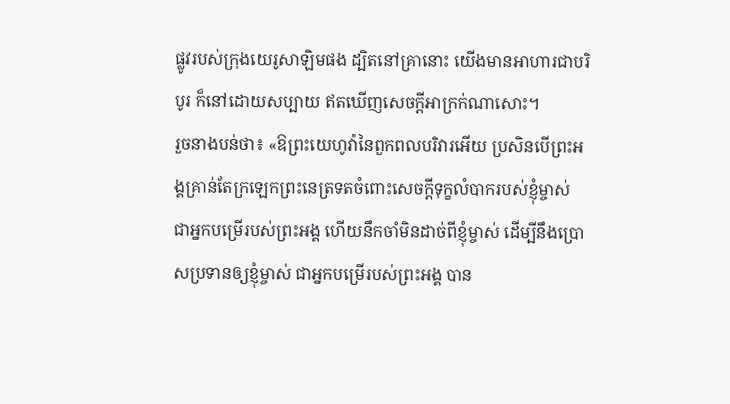ផ្លូវរបស់ក្រុងយេរូសាឡិមផង ដ្បិតនៅគ្រានោះ យើងមានអាហារជាបរិបូរ ក៏នៅដោយសប្បាយ ឥតឃើញសេចក្ដីអាក្រក់ណាសោះ។
រួចនាងបន់ថា៖ «ឱព្រះយេហូវ៉ានៃពួកពលបរិវារអើយ ប្រសិនបើព្រះអង្គគ្រាន់តែក្រឡេកព្រះនេត្រទតចំពោះសេចក្ដីទុក្ខលំបាករបស់ខ្ញុំម្ចាស់ ជាអ្នកបម្រើរបស់ព្រះអង្គ ហើយនឹកចាំមិនដាច់ពីខ្ញុំម្ចាស់ ដើម្បីនឹងប្រោសប្រទានឲ្យខ្ញុំម្ចាស់ ជាអ្នកបម្រើរបស់ព្រះអង្គ បាន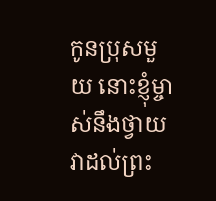កូនប្រុសមួយ នោះខ្ញុំម្ចាស់នឹងថ្វាយវាដល់ព្រះ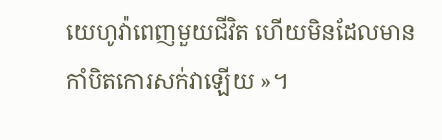យេហូវ៉ាពេញមួយជីវិត ហើយមិនដែលមានកាំបិតកោរសក់វាឡើយ »។